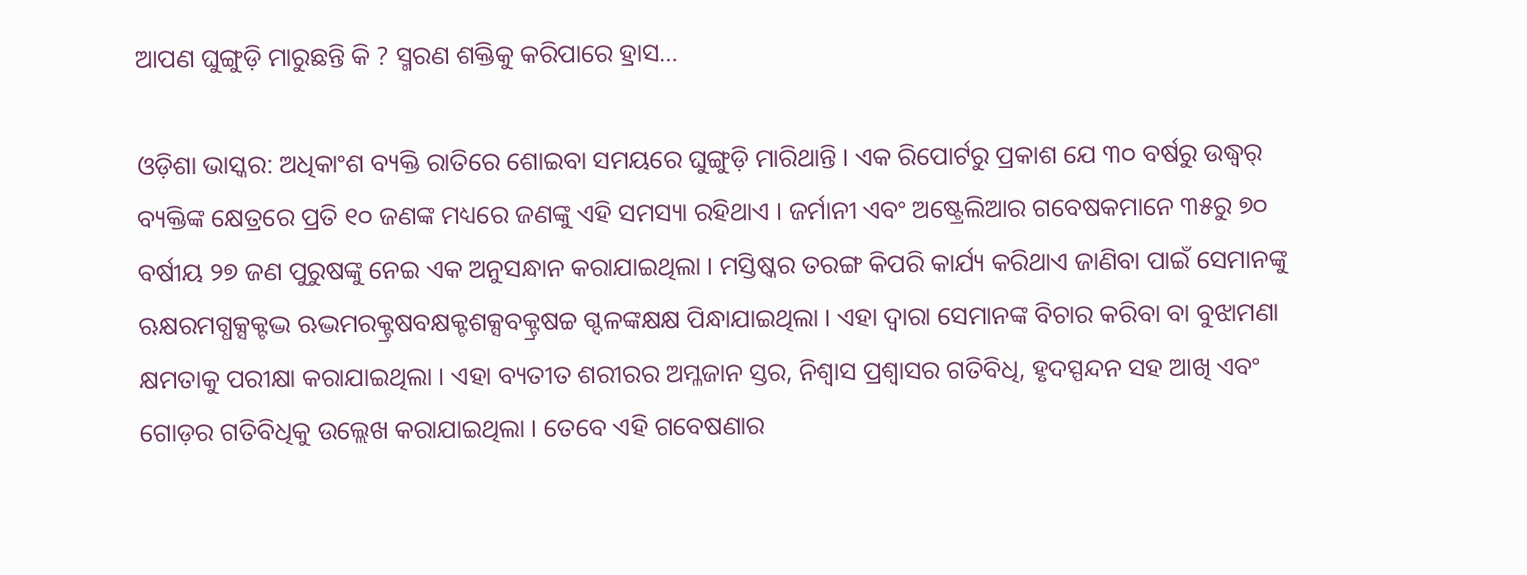ଆପଣ ଘୁଙ୍ଗୁଡ଼ି ମାରୁଛନ୍ତି କି ? ସ୍ମରଣ ଶକ୍ତିକୁ କରିପାରେ ହ୍ରାସ…

ଓଡ଼ିଶା ଭାସ୍କର: ଅଧିକାଂଶ ବ୍ୟକ୍ତି ରାତିରେ ଶୋଇବା ସମୟରେ ଘୁଙ୍ଗୁଡ଼ି ମାରିଥାନ୍ତି । ଏକ ରିପୋର୍ଟରୁ ପ୍ରକାଶ ଯେ ୩୦ ବର୍ଷରୁ ଉଦ୍ଧ୍ୱର୍ ବ୍ୟକ୍ତିଙ୍କ କ୍ଷେତ୍ରରେ ପ୍ରତି ୧୦ ଜଣଙ୍କ ମଧ୍ୟରେ ଜଣଙ୍କୁ ଏହି ସମସ୍ୟା ରହିଥାଏ । ଜର୍ମାନୀ ଏବଂ ଅଷ୍ଟ୍ରେଲିଆର ଗବେଷକମାନେ ୩୫ରୁ ୭୦ ବର୍ଷୀୟ ୨୭ ଜଣ ପୁରୁଷଙ୍କୁ ନେଇ ଏକ ଅନୁସନ୍ଧାନ କରାଯାଇଥିଲା । ମସ୍ତିଷ୍କର ତରଙ୍ଗ କିପରି କାର୍ଯ୍ୟ କରିଥାଏ ଜାଣିବା ପାଇଁ ସେମାନଙ୍କୁ ଋକ୍ଷରମଗ୍ଧକ୍ସକ୍ଟଦ୍ଭ ଋଦ୍ଭମରକ୍ଟ୍ରଷବକ୍ଷକ୍ଟଶକ୍ସବକ୍ଟ୍ରଷଚ୍ଚ ଗ୍ଦଳଙ୍କକ୍ଷକ୍ଷ ପିନ୍ଧାଯାଇଥିଲା । ଏହା ଦ୍ୱାରା ସେମାନଙ୍କ ବିଚାର କରିବା ବା ବୁଝାମଣା କ୍ଷମତାକୁ ପରୀକ୍ଷା କରାଯାଇଥିଲା । ଏହା ବ୍ୟତୀତ ଶରୀରର ଅମ୍ଳଜାନ ସ୍ତର, ନିଶ୍ୱାସ ପ୍ରଶ୍ୱାସର ଗତିବିଧି, ହୃଦସ୍ପନ୍ଦନ ସହ ଆଖି ଏବଂ ଗୋଡ଼ର ଗତିବିଧିକୁ ଉଲ୍ଲେଖ କରାଯାଇଥିଲା । ତେବେ ଏହି ଗବେଷଣାର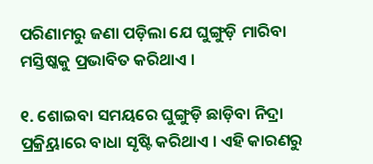ପରିଣାମରୁ ଜଣା ପଡ଼ିଲା ଯେ ଘୁଙ୍ଗୁଡ଼ି ମାରିବା ମସ୍ତିଷ୍କକୁ ପ୍ରଭାବିତ କରିଥାଏ ।

୧. ଶୋଇବା ସମୟରେ ଘୁଙ୍ଗୁଡ଼ି ଛାଡ଼ିବା ନିଦ୍ରା ପ୍ରକ୍ର୍ରିୟାରେ ବାଧା ସୃଷ୍ଟି କରିଥାଏ । ଏହି କାରଣରୁ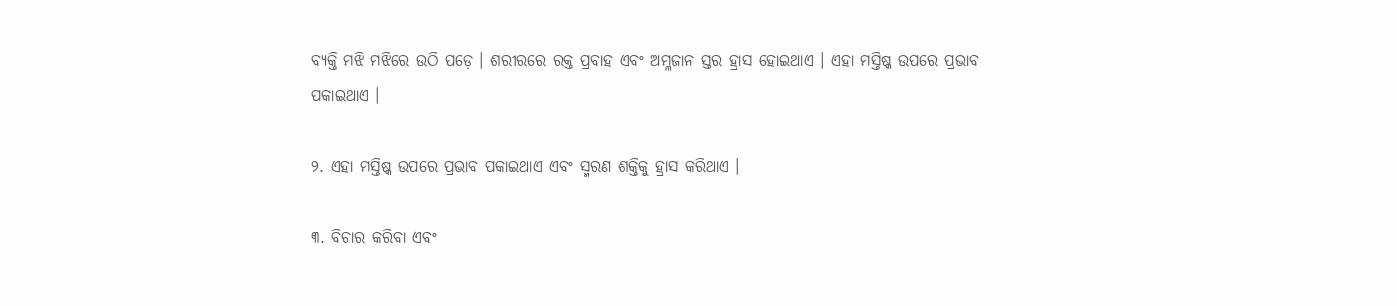ବ୍ୟକ୍ତି ମଝି ମଝିରେ ଉଠି ପଡ଼େ । ଶରୀରରେ ରକ୍ତ ପ୍ରବାହ ଏବଂ ଅମ୍ଳଜାନ ସ୍ତର ହ୍ରାସ ହୋଇଥାଏ । ଏହା ମସ୍ତିଷ୍କ ଉପରେ ପ୍ରଭାବ ପକାଇଥାଏ ।

୨. ଏହା ମସ୍ତିଷ୍କ ଉପରେ ପ୍ରଭାବ ପକାଇଥାଏ ଏବଂ ସ୍ମରଣ ଶକ୍ତିକୁ ହ୍ରାସ କରିଥାଏ ।

୩. ବିଚାର କରିବା ଏବଂ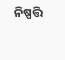ନିଷ୍ପତ୍ତି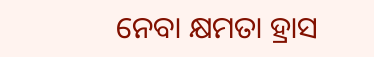ନେବା କ୍ଷମତା ହ୍ରାସ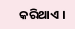କରିଥାଏ ।